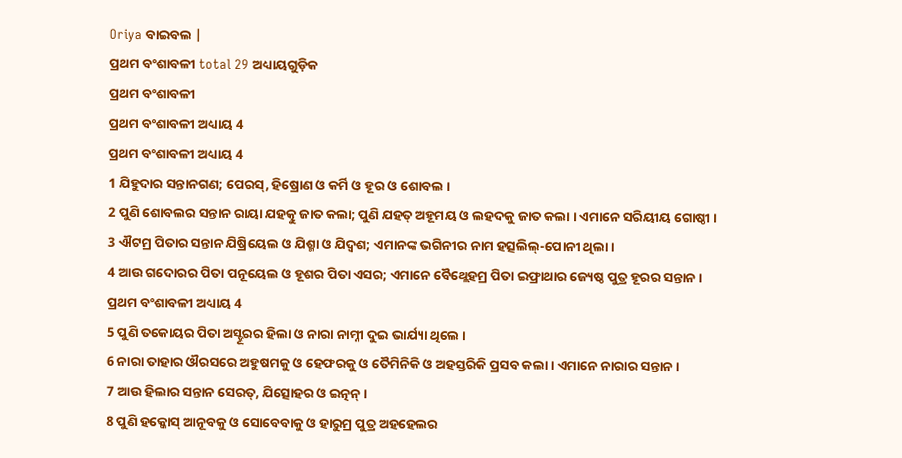Oriya ବାଇବଲ |
ପ୍ରଥମ ବଂଶାବଳୀ total 29 ଅଧ୍ୟାୟଗୁଡ଼ିକ
ପ୍ରଥମ ବଂଶାବଳୀ
ପ୍ରଥମ ବଂଶାବଳୀ ଅଧ୍ୟାୟ 4
ପ୍ରଥମ ବଂଶାବଳୀ ଅଧ୍ୟାୟ 4
1 ଯିହୁଦାର ସନ୍ତାନଗଣ; ପେରସ୍, ହିଷ୍ରୋଣ ଓ କର୍ମି ଓ ହୂର ଓ ଶୋବଲ ।
2 ପୁଣି ଶୋବଲର ସନ୍ତାନ ରାୟା ଯହତ୍କୁ ଜାତ କଲା; ପୁଣି ଯହତ୍ ଅହୂମୟ ଓ ଲହଦକୁ ଜାତ କଲା । ଏମାନେ ସରିୟୀୟ ଗୋଷ୍ଠୀ ।
3 ଐଟମ୍ର ପିତାର ସନ୍ତାନ ଯିଷ୍ରିୟେଲ ଓ ଯିଶ୍ମା ଓ ଯିଦ୍ବଶ; ଏମାନଙ୍କ ଭଗିନୀର ନାମ ହତ୍ସଲିଲ୍-ପୋନୀ ଥିଲା ।
4 ଆଉ ଗଦୋରର ପିତା ପନୂୟେଲ ଓ ହୂଶର ପିତା ଏସର; ଏମାନେ ବୈଥ୍ଲେହମ୍ର ପିତା ଇଫ୍ରାଥାର ଜ୍ୟେଷ୍ଠ ପୁତ୍ର ହୂରର ସନ୍ତାନ ।
ପ୍ରଥମ ବଂଶାବଳୀ ଅଧ୍ୟାୟ 4
5 ପୁଣି ତକୋୟର ପିତା ଅସ୍ହୂରର ହିଲା ଓ ନାରା ନାମ୍ନୀ ଦୁଇ ଭାର୍ଯ୍ୟା ଥିଲେ ।
6 ନାରା ତାହାର ଔରସରେ ଅହୁଷମକୁ ଓ ହେଫରକୁ ଓ ତୈମିନିକି ଓ ଅହସ୍ତରିକି ପ୍ରସବ କଲା । ଏମାନେ ନାରାର ସନ୍ତାନ ।
7 ଆଉ ହିଲାର ସନ୍ତାନ ସେରତ୍, ଯିତ୍ସୋହର ଓ ଇତ୍ନନ୍ ।
8 ପୁଣି ହକ୍କୋସ୍ ଆନୂବକୁ ଓ ସୋବେବାକୁ ଓ ହାରୁମ୍ର ପୁତ୍ର ଅହହେଲର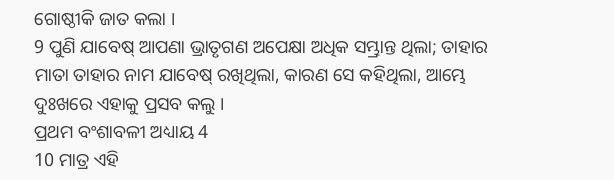ଗୋଷ୍ଠୀକି ଜାତ କଲା ।
9 ପୁଣି ଯାବେଷ୍ ଆପଣା ଭ୍ରାତୃଗଣ ଅପେକ୍ଷା ଅଧିକ ସମ୍ଭ୍ରାନ୍ତ ଥିଲା; ତାହାର ମାତା ତାହାର ନାମ ଯାବେଷ୍ ରଖିଥିଲା, କାରଣ ସେ କହିଥିଲା, ଆମ୍ଭେ ଦୁଃଖରେ ଏହାକୁ ପ୍ରସବ କଲୁ ।
ପ୍ରଥମ ବଂଶାବଳୀ ଅଧ୍ୟାୟ 4
10 ମାତ୍ର ଏହି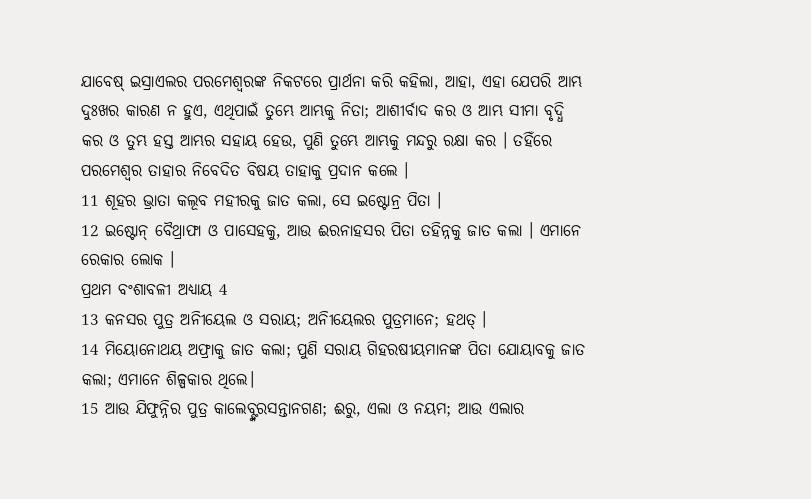ଯାବେଷ୍ ଇସ୍ରାଏଲର ପରମେଶ୍ଵରଙ୍କ ନିକଟରେ ପ୍ରାର୍ଥନା କରି କହିଲା, ଆହା, ଏହା ଯେପରି ଆମ୍ଭ ଦୁଃଖର କାରଣ ନ ହୁଏ, ଏଥିପାଇଁ ତୁମ୍ଭେ ଆମ୍ଭକୁ ନିତା; ଆଶୀର୍ବାଦ କର ଓ ଆମ୍ଭ ସୀମା ବୃଦ୍ଧି କର ଓ ତୁମ୍ଭ ହସ୍ତ ଆମ୍ଭର ସହାୟ ହେଉ, ପୁଣି ତୁମ୍ଭେ ଆମ୍ଭକୁ ମନ୍ଦରୁ ରକ୍ଷା କର । ତହିଁରେ ପରମେଶ୍ଵର ତାହାର ନିବେଦିତ ବିଷୟ ତାହାକୁ ପ୍ରଦାନ କଲେ ।
11 ଶୂହର ଭ୍ରାତା କଲୂବ ମହୀରକୁ ଜାତ କଲା, ସେ ଇଷ୍ଟୋନ୍ର ପିତା ।
12 ଇଷ୍ଟୋନ୍ ବୈଥ୍ରାଫା ଓ ପାସେହକୁ, ଆଉ ଈରନାହସର ପିତା ତହିନ୍ନକୁ ଜାତ କଲା । ଏମାନେ ରେକାର ଲୋକ ।
ପ୍ରଥମ ବଂଶାବଳୀ ଅଧ୍ୟାୟ 4
13 କନସର ପୁତ୍ର ଅନିୀୟେଲ ଓ ସରାୟ; ଅନିୀୟେଲର ପୁତ୍ରମାନେ; ହଥତ୍ ।
14 ମିୟୋନୋଥୟ ଅଫ୍ରାକୁ ଜାତ କଲା; ପୁଣି ସରାୟ ଗିହରଷୀୟମାନଙ୍କ ପିତା ଯୋୟାବକୁ ଜାତ କଲା; ଏମାନେ ଶିଳ୍ପକାର ଥିଲେ।
15 ଆଉ ଯିଫୁନ୍ନିର ପୁତ୍ର କାଲେବ୍ଙ୍କରସନ୍ତାନଗଣ; ଈରୁ, ଏଲା ଓ ନୟମ; ଆଉ ଏଲାର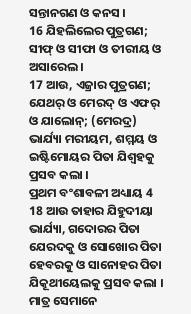ସନ୍ତାନଗଣ ଓ କନସ ।
16 ଯିହଲିଲେର ପୁତ୍ରଗଣ; ସୀଫ୍ ଓ ସୀଫା ଓ ତୀରୀୟ ଓ ଅସାରେଲ ।
17 ଆଉ, ଏଜ୍ରାର ପୁତ୍ରଗଣ; ଯେଥର୍ ଓ ମେରଦ୍ ଓ ଏଫର୍ ଓ ଯାଲୋନ୍; (ମେରଦ୍ର) ଭାର୍ଯ୍ୟା ମରୀୟମ, ଶମ୍ମୟ ଓ ଇଷ୍ଟିମୋୟର ପିତା ଯିଶ୍ବହକୁ ପ୍ରସବ କଲା ।
ପ୍ରଥମ ବଂଶାବଳୀ ଅଧ୍ୟାୟ 4
18 ଆଉ ତାହାର ଯିହୁଦୀୟା ଭାର୍ଯ୍ୟା, ଗଦୋରର ପିତା ଯେରଦକୁ ଓ ସୋଖୋର ପିତା ହେବରକୁ ଓ ସାନୋହର ପିତା ଯିକୂଥୀୟେଲକୁ ପ୍ରସବ କଲା । ମାତ୍ର ସେମାନେ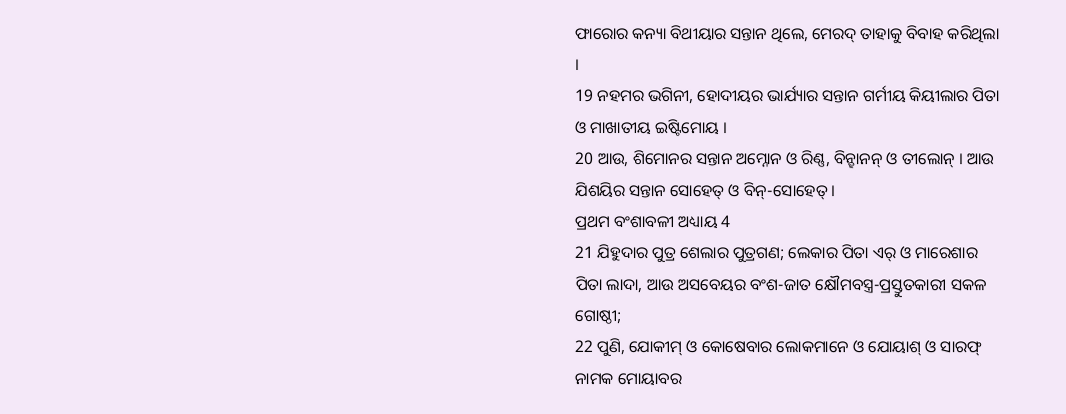ଫାରୋର କନ୍ୟା ବିଥୀୟାର ସନ୍ତାନ ଥିଲେ, ମେରଦ୍ ତାହାକୁ ବିବାହ କରିଥିଲା ।
19 ନହମର ଭଗିନୀ, ହୋଦୀୟର ଭାର୍ଯ୍ୟାର ସନ୍ତାନ ଗର୍ମୀୟ କିୟୀଲାର ପିତା ଓ ମାଖାତୀୟ ଇଷ୍ଟିମୋୟ ।
20 ଆଉ, ଶିମୋନର ସନ୍ତାନ ଅମ୍ନୋନ ଓ ରିଣ୍ଣ, ବିନ୍ହାନନ୍ ଓ ତୀଲୋନ୍ । ଆଉ ଯିଶୟିର ସନ୍ତାନ ସୋହେତ୍ ଓ ବିନ୍-ସୋହେତ୍ ।
ପ୍ରଥମ ବଂଶାବଳୀ ଅଧ୍ୟାୟ 4
21 ଯିହୁଦାର ପୁତ୍ର ଶେଲାର ପୁତ୍ରଗଣ; ଲେକାର ପିତା ଏର୍ ଓ ମାରେଶାର ପିତା ଲାଦା, ଆଉ ଅସବେୟର ବଂଶ-ଜାତ କ୍ଷୌମବସ୍ତ୍ର-ପ୍ରସ୍ତୁତକାରୀ ସକଳ ଗୋଷ୍ଠୀ;
22 ପୁଣି, ଯୋକୀମ୍ ଓ କୋଷେବାର ଲୋକମାନେ ଓ ଯୋୟାଶ୍ ଓ ସାରଫ୍ ନାମକ ମୋୟାବର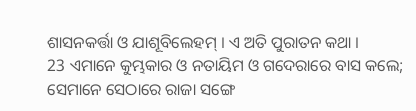ଶାସନକର୍ତ୍ତା ଓ ଯାଶୂବିଲେହମ୍ । ଏ ଅତି ପୁରାତନ କଥା ।
23 ଏମାନେ କୁମ୍ଭକାର ଓ ନତାୟିମ ଓ ଗଦେରାରେ ବାସ କଲେ; ସେମାନେ ସେଠାରେ ରାଜା ସଙ୍ଗେ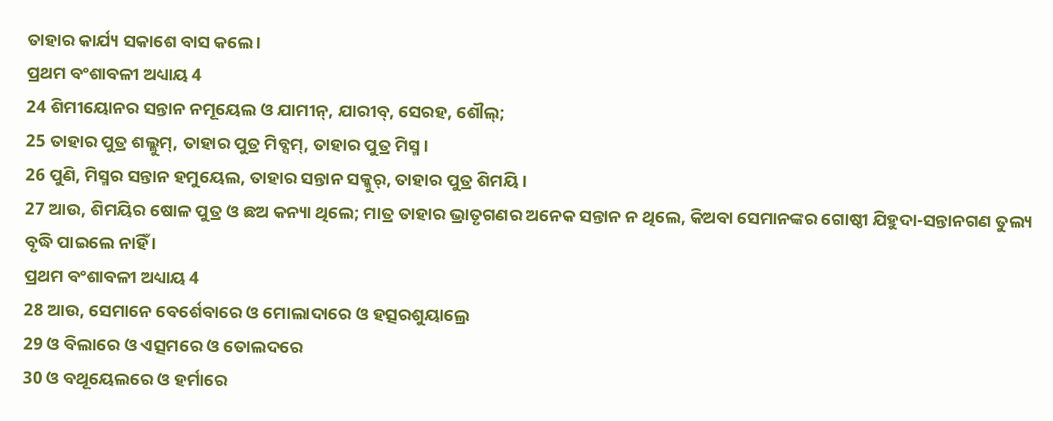ତାହାର କାର୍ଯ୍ୟ ସକାଶେ ବାସ କଲେ ।
ପ୍ରଥମ ବଂଶାବଳୀ ଅଧ୍ୟାୟ 4
24 ଶିମୀୟୋନର ସନ୍ତାନ ନମୂୟେଲ ଓ ଯାମୀନ୍, ଯାରୀବ୍, ସେରହ, ଶୌଲ୍;
25 ତାହାର ପୁତ୍ର ଶଲ୍ଲୁମ୍, ତାହାର ପୁତ୍ର ମିବ୍ସମ୍, ତାହାର ପୁତ୍ର ମିସ୍ମ ।
26 ପୁଣି, ମିସ୍ମର ସନ୍ତାନ ହମୁୟେଲ, ତାହାର ସନ୍ତାନ ସକ୍କୁର୍, ତାହାର ପୁତ୍ର ଶିମୟି ।
27 ଆଉ, ଶିମୟିର ଷୋଳ ପୁତ୍ର ଓ ଛଅ କନ୍ୟା ଥିଲେ; ମାତ୍ର ତାହାର ଭ୍ରାତୃଗଣର ଅନେକ ସନ୍ତାନ ନ ଥିଲେ, କିଅବା ସେମାନଙ୍କର ଗୋଷ୍ଠୀ ଯିହୁଦା-ସନ୍ତାନଗଣ ତୁଲ୍ୟ ବୃଦ୍ଧି ପାଇଲେ ନାହିଁ ।
ପ୍ରଥମ ବଂଶାବଳୀ ଅଧ୍ୟାୟ 4
28 ଆଉ, ସେମାନେ ବେର୍ଶେବାରେ ଓ ମୋଲାଦାରେ ଓ ହତ୍ସରଶୁୟାଲ୍ରେ
29 ଓ ବିଲାରେ ଓ ଏତ୍ସମରେ ଓ ତୋଲଦରେ
30 ଓ ବଥୂୟେଲରେ ଓ ହର୍ମାରେ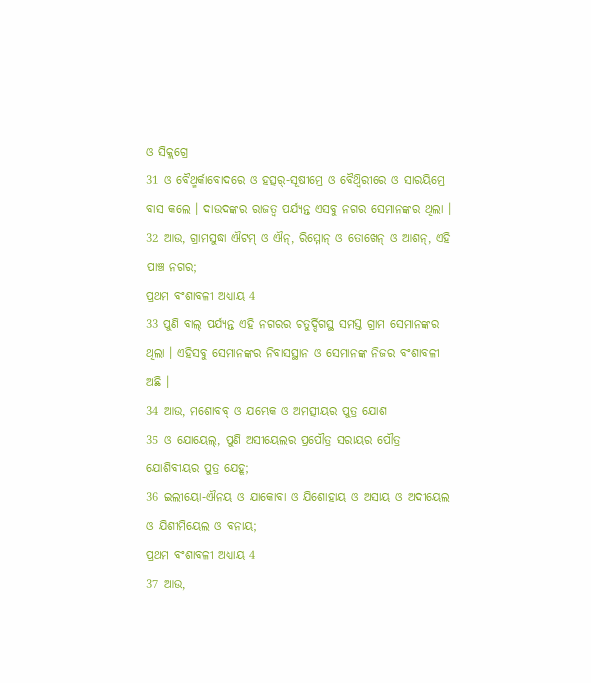ଓ ସିକ୍ଲଗ୍ରେ
31 ଓ ବୈଥ୍ମର୍କାବୋଦରେ ଓ ହତ୍ସର୍-ସୂଷୀମ୍ରେ ଓ ବୈଥ୍ବିରୀରେ ଓ ସାରୟିମ୍ରେ ବାସ କଲେ । ଦାଉଦଙ୍କର ରାଜତ୍ଵ ପର୍ଯ୍ୟନ୍ତ ଏସବୁ ନଗର ସେମାନଙ୍କର ଥିଲା ।
32 ଆଉ, ଗ୍ରାମସୁଦ୍ଧା ଐଟମ୍ ଓ ଐନ୍, ରିମ୍ମୋନ୍ ଓ ତୋଖେନ୍ ଓ ଆଶନ୍, ଏହି ପାଞ୍ଚ ନଗର;
ପ୍ରଥମ ବଂଶାବଳୀ ଅଧ୍ୟାୟ 4
33 ପୁଣି ବାଲ୍ ପର୍ଯ୍ୟନ୍ତ ଏହି ନଗରର ଚତୁର୍ଦ୍ଦିଗସ୍ଥ ସମସ୍ତ ଗ୍ରାମ ସେମାନଙ୍କର ଥିଲା । ଏହିସବୁ ସେମାନଙ୍କର ନିବାସସ୍ଥାନ ଓ ସେମାନଙ୍କ ନିଜର ବଂଶାବଳୀ ଅଛି ।
34 ଆଉ, ମଶୋବବ୍ ଓ ଯମ୍ଭେକ ଓ ଅମତ୍ସୀୟର ପୁତ୍ର ଯୋଶ
35 ଓ ଯୋୟେଲ୍, ପୁଣି ଅସୀୟେଲର ପ୍ରପୌତ୍ର ସରାୟର ପୌତ୍ର ଯୋଶିବୀୟର ପୁତ୍ର ଯେହୂ;
36 ଇଲୀୟୋ-ଐନୟ ଓ ଯାକୋବା ଓ ଯିଶୋହାୟ ଓ ଅସାୟ ଓ ଅଦୀୟେଲ ଓ ଯିଶୀମିୟେଲ ଓ ବନାୟ;
ପ୍ରଥମ ବଂଶାବଳୀ ଅଧ୍ୟାୟ 4
37 ଆଉ,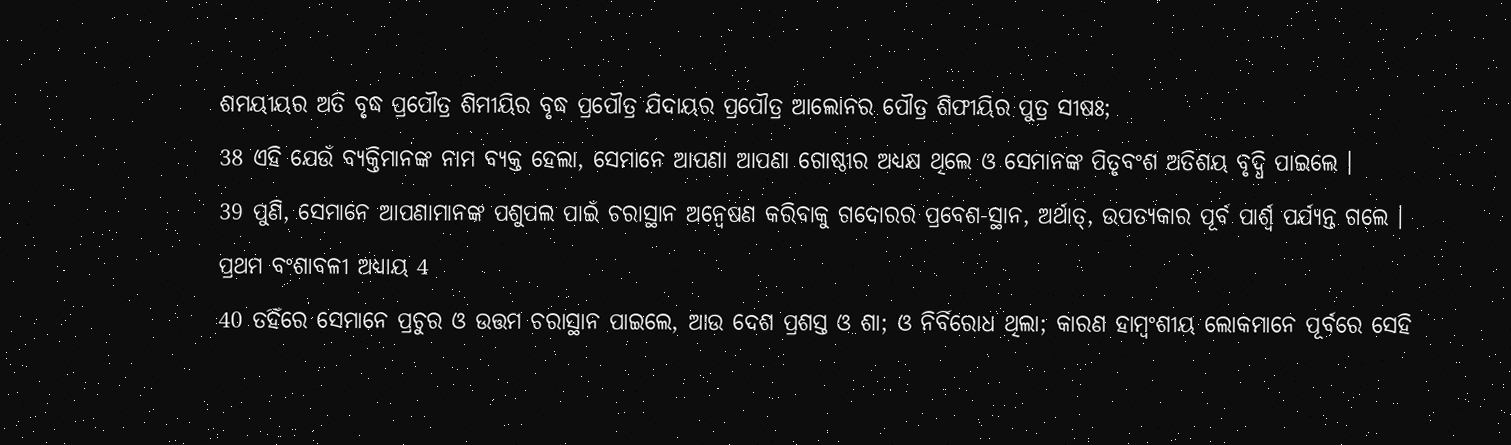ଶମୟୀୟର ଅତି ବୃଦ୍ଧ ପ୍ରପୌତ୍ର ଶିମୀୟିର ବୃଦ୍ଧ ପ୍ରପୌତ୍ର ଯିଦାୟର ପ୍ରପୌତ୍ର ଆଲୋନର ପୌତ୍ର ଶିଫୀୟିର ପୁତ୍ର ସୀଷଃ;
38 ଏହି ଯେଉଁ ବ୍ୟକ୍ତିମାନଙ୍କ ନାମ ବ୍ୟକ୍ତ ହେଲା, ସେମାନେ ଆପଣା ଆପଣା ଗୋଷ୍ଠୀର ଅଧ୍ୟକ୍ଷ ଥିଲେ ଓ ସେମାନଙ୍କ ପିତୃବଂଶ ଅତିଶୟ ବୃଦ୍ଧି ପାଇଲେ ।
39 ପୁଣି, ସେମାନେ ଆପଣାମାନଙ୍କ ପଶୁପଲ ପାଇଁ ଚରାସ୍ଥାନ ଅନ୍ଵେଷଣ କରିବାକୁ ଗଦୋରର ପ୍ରବେଶ-ସ୍ଥାନ, ଅର୍ଥାତ୍, ଉପତ୍ୟକାର ପୂର୍ବ ପାର୍ଶ୍ଵ ପର୍ଯ୍ୟନ୍ତ ଗଲେ ।
ପ୍ରଥମ ବଂଶାବଳୀ ଅଧ୍ୟାୟ 4
40 ତହିଁରେ ସେମାନେ ପ୍ରଚୁର ଓ ଉତ୍ତମ ଚରାସ୍ଥାନ ପାଇଲେ, ଆଉ ଦେଶ ପ୍ରଶସ୍ତ ଓ ଶା; ଓ ନିର୍ବିରୋଧ ଥିଲା; କାରଣ ହାମ୍ବଂଶୀୟ ଲୋକମାନେ ପୂର୍ବରେ ସେହି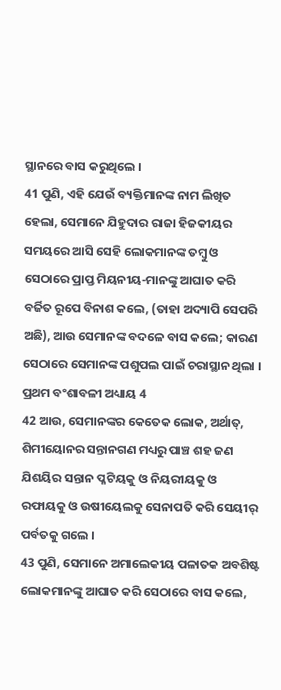ସ୍ଥାନରେ ବାସ କରୁଥିଲେ ।
41 ପୁଣି, ଏହି ଯେଉଁ ବ୍ୟକ୍ତିମାନଙ୍କ ନାମ ଲିଖିତ ହେଲା, ସେମାନେ ଯିହୁଦାର ରାଜା ହିଜକୀୟର ସମୟରେ ଆସି ସେହି ଲୋକମାନଙ୍କ ତମ୍ଵୁ ଓ ସେଠାରେ ପ୍ରାପ୍ତ ମିୟନୀୟ-ମାନଙ୍କୁ ଆଘାତ କରି ବର୍ଜିତ ରୂପେ ବିନାଶ କଲେ, (ତାହା ଅଦ୍ୟାପି ସେପରି ଅଛି), ଆଉ ସେମାନଙ୍କ ବଦଳେ ବାସ କଲେ; କାରଣ ସେଠାରେ ସେମାନଙ୍କ ପଶୁପଲ ପାଇଁ ଚରାସ୍ଥାନ ଥିଲା ।
ପ୍ରଥମ ବଂଶାବଳୀ ଅଧ୍ୟାୟ 4
42 ଆଉ, ସେମାନଙ୍କର କେତେକ ଲୋକ, ଅର୍ଥାତ୍, ଶିମୀୟୋନର ସନ୍ତାନଗଣ ମଧ୍ୟରୁ ପାଞ୍ଚ ଶହ ଜଣ ଯିଶୟିର ସନ୍ତାନ ପ୍ଳଟିୟକୁ ଓ ନିୟରୀୟକୁ ଓ ରଫାୟକୁ ଓ ଉଷୀୟେଲକୁ ସେନାପତି କରି ସେୟୀର୍ ପର୍ବତକୁ ଗଲେ ।
43 ପୁଣି, ସେମାନେ ଅମାଲେକୀୟ ପଳାତକ ଅବଶିଷ୍ଟ ଲୋକମାନଙ୍କୁ ଆଘାତ କରି ସେଠାରେ ବାସ କଲେ,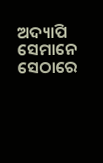ଅଦ୍ୟାପି ସେମାନେ ସେଠାରେ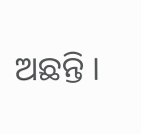ଅଛନ୍ତି ।